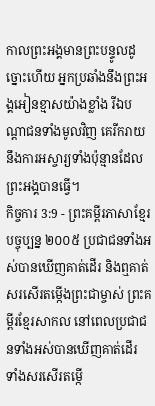កាលព្រះអង្គមានព្រះបន្ទូលដូច្នោះហើយ អ្នកប្រឆាំងនឹងព្រះអង្គអៀនខ្មាសយ៉ាងខ្លាំង រីឯបណ្ដាជនទាំងមូលវិញ គេរីករាយនឹងការអស្ចារ្យទាំងប៉ុន្មានដែលព្រះអង្គបានធ្វើ។
កិច្ចការ 3:9 - ព្រះគម្ពីរភាសាខ្មែរបច្ចុប្បន្ន ២០០៥ ប្រជាជនទាំងអស់បានឃើញគាត់ដើរ និងឮគាត់សរសើរតម្កើងព្រះជាម្ចាស់ ព្រះគម្ពីរខ្មែរសាកល នៅពេលប្រជាជនទាំងអស់បានឃើញគាត់ដើរ ទាំងសរសើរតម្កើ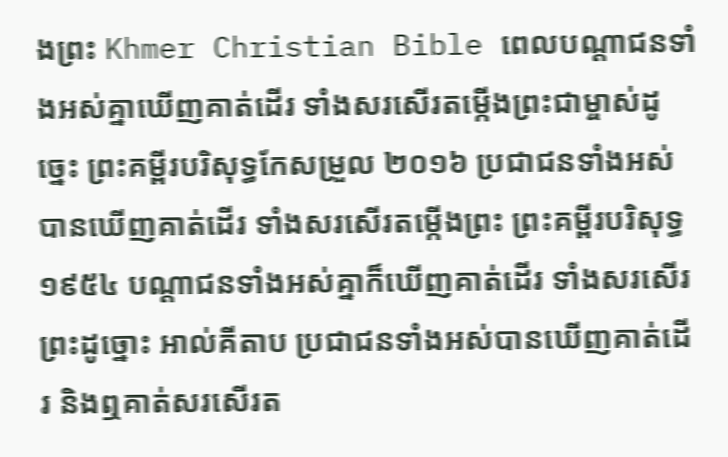ងព្រះ Khmer Christian Bible ពេលបណ្ដាជនទាំងអស់គ្នាឃើញគាត់ដើរ ទាំងសរសើរតម្កើងព្រះជាម្ចាស់ដូច្នេះ ព្រះគម្ពីរបរិសុទ្ធកែសម្រួល ២០១៦ ប្រជាជនទាំងអស់បានឃើញគាត់ដើរ ទាំងសរសើរតម្កើងព្រះ ព្រះគម្ពីរបរិសុទ្ធ ១៩៥៤ បណ្តាជនទាំងអស់គ្នាក៏ឃើញគាត់ដើរ ទាំងសរសើរព្រះដូច្នោះ អាល់គីតាប ប្រជាជនទាំងអស់បានឃើញគាត់ដើរ និងឮគាត់សរសើរត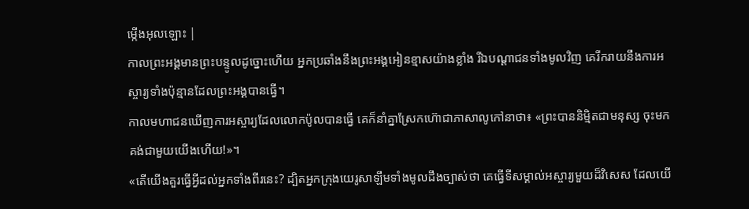ម្កើងអុលឡោះ |
កាលព្រះអង្គមានព្រះបន្ទូលដូច្នោះហើយ អ្នកប្រឆាំងនឹងព្រះអង្គអៀនខ្មាសយ៉ាងខ្លាំង រីឯបណ្ដាជនទាំងមូលវិញ គេរីករាយនឹងការអស្ចារ្យទាំងប៉ុន្មានដែលព្រះអង្គបានធ្វើ។
កាលមហាជនឃើញការអស្ចារ្យដែលលោកប៉ូលបានធ្វើ គេក៏នាំគ្នាស្រែកហ៊ោជាភាសាលូកៅនាថា៖ «ព្រះបាននិម្មិតជាមនុស្ស ចុះមកគង់ជាមួយយើងហើយ!»។
«តើយើងគួរធ្វើអ្វីដល់អ្នកទាំងពីរនេះ? ដ្បិតអ្នកក្រុងយេរូសាឡឹមទាំងមូលដឹងច្បាស់ថា គេធ្វើទីសម្គាល់អស្ចារ្យមួយដ៏វិសេស ដែលយើ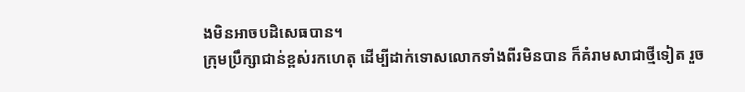ងមិនអាចបដិសេធបាន។
ក្រុមប្រឹក្សាជាន់ខ្ពស់រកហេតុ ដើម្បីដាក់ទោសលោកទាំងពីរមិនបាន ក៏គំរាមសាជាថ្មីទៀត រួច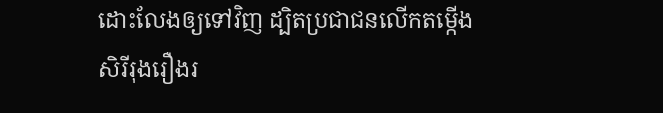ដោះលែងឲ្យទៅវិញ ដ្បិតប្រជាជនលើកតម្កើងសិរីរុងរឿងរ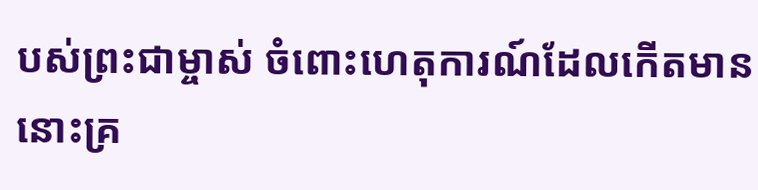បស់ព្រះជាម្ចាស់ ចំពោះហេតុការណ៍ដែលកើតមាននោះគ្រ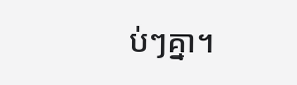ប់ៗគ្នា។